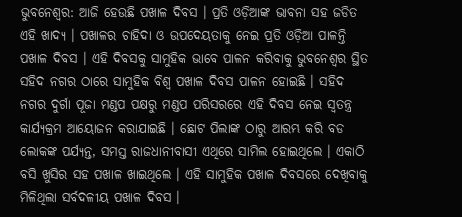ଭୁବନେଶ୍ବର: ଆଜି ହେଉଛି ପଖାଳ ଦିବସ । ପ୍ରତି ଓଡ଼ିଆଙ୍କ ଭାବନା ସହ ଜଡିତ ଏହି ଖାଦ୍ୟ । ପଖାଳର ଚାହିଦା ଓ ଉପଦେୟତାକୁ ନେଇ ପ୍ରତି ଓଡ଼ିଆ ପାଳନ୍ତି ପଖାଳ ଦିବସ । ଏହି ଦିବସକୁ ସାମୁହିକ ଭାବେ ପାଳନ କରିବାକୁ ଭୁବନେଶ୍ବର ସ୍ଥିତ ସହିଦ ନଗର ଠାରେ ସାମୁହିକ ବିଶ୍ୱ ପଖାଳ ଦିବସ ପାଳନ ହୋଇଛି । ସହିଦ ନଗର ଦୁର୍ଗା ପୂଜା ମଣ୍ଡପ ପକ୍ଷରୁ ମଣ୍ଡପ ପରିସରରେ ଏହି ଦିବସ ନେଇ ସ୍ବତନ୍ତ୍ର କାର୍ଯ୍ୟକ୍ରମ ଆୟୋଜନ କରାଯାଇଛି । ଛୋଟ ପିଲାଙ୍କ ଠାରୁ ଆରମ୍ଭ କରି ବଡ ଲୋକଙ୍କ ପର୍ଯ୍ୟନ୍ତ, ସମସ୍ତ ରାଜଧାନୀବାସୀ ଏଥିରେ ସାମିଲ ହୋଇଥିଲେ । ଏକାଠି ବସି ଖୁସିର ସହ ପଖାଳ ଖାଇଥିଲେ । ଏହି ସାମୁହିକ ପଖାଳ ଦିବସରେ ଦେଖିବାକୁ ମିଳିଥିଲା ସର୍ବଦଳୀୟ ପଖାଳ ଦିବସ ।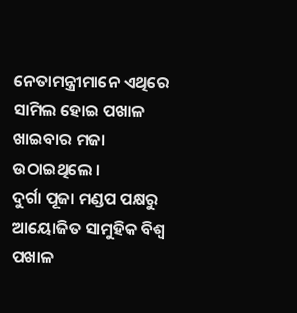ନେତାମନ୍ତ୍ରୀମାନେ ଏଥିରେ ସାମିଲ ହୋଇ ପଖାଳ ଖାଇବାର ମଜା ଉଠାଇଥିଲେ ।
ଦୁର୍ଗା ପୂଜା ମଣ୍ଡପ ପକ୍ଷରୁ ଆୟୋଜିତ ସାମୁହିକ ବିଶ୍ୱ ପଖାଳ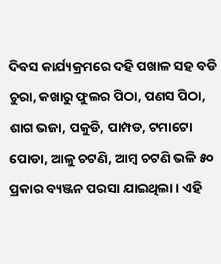ଦିବସ କାର୍ଯ୍ୟକ୍ରମରେ ଦହି ପଖାଳ ସହ ବଡି ଚୁରା, କଖାରୁ ଫୁଲର ପିଠା, ପଣସ ପିଠା, ଶାଗ ଭଜା, ପକୁଡି, ପାମ୍ପଡ, ଟମାଟୋ ପୋଡା, ଆଳୁ ଚଟଣି, ଆମ୍ବ ଚଟଣି ଭଳି ୫୦ ପ୍ରକାର ବ୍ୟଞ୍ଜନ ପରସା ଯାଇଥିଲା । ଏହି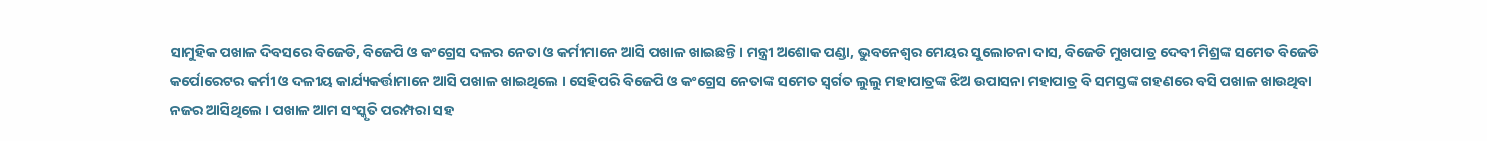ସାମୁହିକ ପଖାଳ ଦିବସରେ ବିଜେଡି, ବିଜେପି ଓ କଂଗ୍ରେସ ଦଳର ନେତା ଓ କର୍ମୀମାନେ ଆସି ପଖାଳ ଖାଇଛନ୍ତି । ମନ୍ତ୍ରୀ ଅଶୋକ ପଣ୍ଡା, ଭୁବନେଶ୍ୱର ମେୟର ସୁଲୋଚନା ଦାସ, ବିଜେଡି ମୁଖପାତ୍ର ଦେବୀ ମିଶ୍ରଙ୍କ ସମେତ ବିଜେଡି କର୍ପୋରେଟର କର୍ମୀ ଓ ଦଳୀୟ କାର୍ଯ୍ୟକର୍ତ୍ତାମାନେ ଆସି ପଖାଳ ଖାଇଥିଲେ । ସେହିପରି ବିଜେପି ଓ କଂଗ୍ରେସ ନେତାଙ୍କ ସମେତ ସ୍ବର୍ଗତ ଲୁଲୁ ମହାପାତ୍ରଙ୍କ ଝିଅ ଉପାସନା ମହାପାତ୍ର ବି ସମସ୍ତଙ୍କ ଗହଣରେ ବସି ପଖାଳ ଖାଉଥିବା ନଜର ଆସିଥିଲେ । ପଖାଳ ଆମ ସଂସ୍କୃତି ପରମ୍ପରା ସହ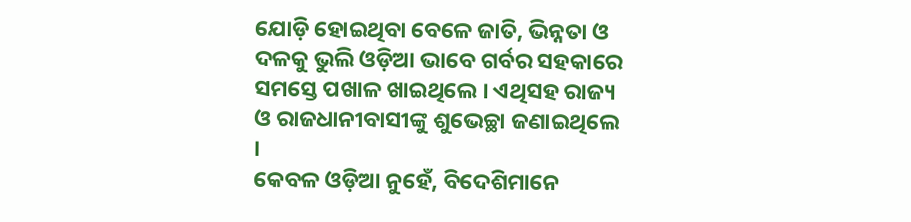ଯୋଡ଼ି ହୋଇଥିବା ବେଳେ ଜାତି, ଭିନ୍ନତା ଓ ଦଳକୁ ଭୁଲି ଓଡ଼ିଆ ଭାବେ ଗର୍ବର ସହକାରେ ସମସ୍ତେ ପଖାଳ ଖାଇଥିଲେ । ଏଥିସହ ରାଜ୍ୟ ଓ ରାଜଧାନୀବାସୀଙ୍କୁ ଶୁଭେଚ୍ଛା ଜଣାଇଥିଲେ ।
କେବଳ ଓଡ଼ିଆ ନୁହେଁ, ବିଦେଶିମାନେ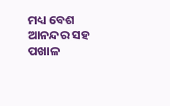ମଧ୍ୟ ବେଶ ଆନନ୍ଦର ସହ ପଖାଳ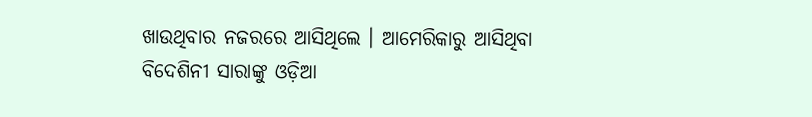ଖାଉଥିବାର ନଜରରେ ଆସିଥିଲେ । ଆମେରିକାରୁ ଆସିଥିବା ବିଦେଶିନୀ ସାରାଙ୍କୁ ଓଡ଼ିଆ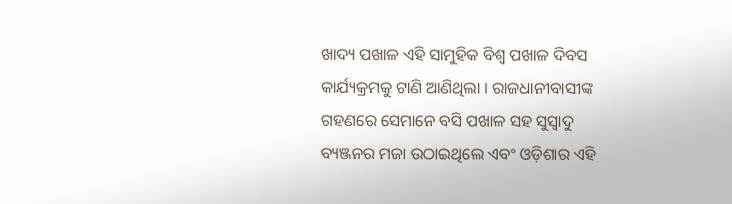ଖାଦ୍ୟ ପଖାଳ ଏହି ସାମୁହିକ ବିଶ୍ୱ ପଖାଳ ଦିବସ କାର୍ଯ୍ୟକ୍ରମକୁ ଟାଣି ଆଣିଥିଲା । ରାଜଧାନୀବାସୀଙ୍କ ଗହଣରେ ସେମାନେ ବସି ପଖାଳ ସହ ସୁସ୍ବାଦୁ ବ୍ୟଞ୍ଜନର ମଜା ଉଠାଇଥିଲେ ଏବଂ ଓଡ଼ିଶାର ଏହି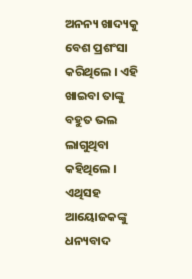ଅନନ୍ୟ ଖାଦ୍ୟକୁ ବେଶ ପ୍ରଶଂସା କରିଥିଲେ । ଏହି ଖାଇବା ତାଙ୍କୁ ବହୁତ ଭଲ ଲାଗୁଥିବା କହିଥିଲେ । ଏଥିସହ ଆୟୋଜକଙ୍କୁ ଧନ୍ୟବାଦ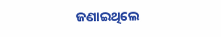ଜଣାଇଥିଲେ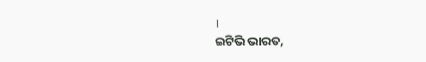।
ଇଟିଭି ଭାରତ,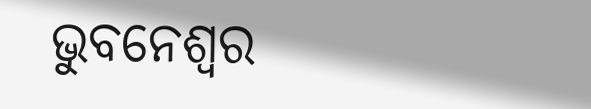ଭୁବନେଶ୍ବର